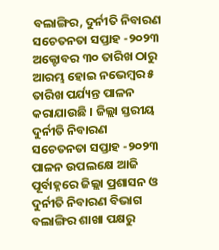ବଲାଙ୍ଗିର, ଦୁର୍ନୀତି ନିବାରଣ ସଚେତନତା ସପ୍ତାହ -୨୦୨୩ ଅକ୍ଟୋବର ୩୦ ତାରିଖ ଠାରୁ ଆରମ୍ଭ ହୋଇ ନଭେମ୍ବର ୫ ତାରିଖ ପର୍ଯ୍ୟନ୍ତ ପାଳନ କରାଯାଉଛି । ଜିଲ୍ଲା ସ୍ତରୀୟ ଦୁର୍ନୀତି ନିବାରଣ ସଚେତନତା ସପ୍ତାହ -୨୦୨୩ ପାଳନ ଉପଲକ୍ଷେ ଆଜି ପୂର୍ବାହ୍ନରେ ଜିଲ୍ଲା ପ୍ରଶାସନ ଓ ଦୁର୍ନୀତି ନିବାରଣ ବିଭାଗ ବଲାଙ୍ଗିର ଶାଖା ପକ୍ଷରୁ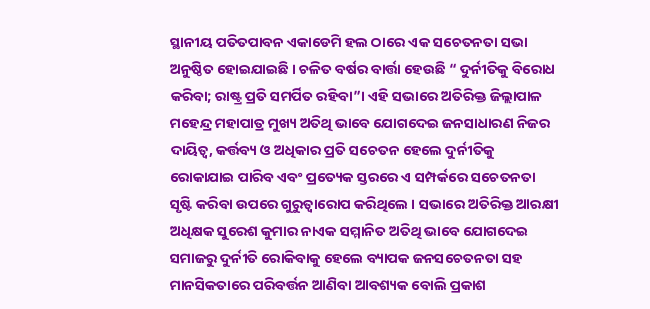ସ୍ଥାନୀୟ ପତିତପାବନ ଏକାଡେମି ହଲ ଠାରେ ଏକ ସଚେତନତା ସଭା ଅନୁଷ୍ଠିତ ହୋଇଯାଇଛି । ଚଳିତ ବର୍ଷର ବାର୍ତ୍ତା ହେଉଛି “ ଦୁର୍ନୀତିକୁ ବିରୋଧ କରିବା; ରାଷ୍ଟ୍ର ପ୍ରତି ସମର୍ପିତ ରହିବା”। ଏହି ସଭାରେ ଅତିରିକ୍ତ ଜିଲ୍ଲାପାଳ ମହେନ୍ଦ୍ର ମହାପାତ୍ର ମୁଖ୍ୟ ଅତିଥି ଭାବେ ଯୋଗଦେଇ ଜନସାଧାରଣ ନିଜର ଦାୟିତ୍ଵ, କର୍ତ୍ତବ୍ୟ ଓ ଅଧିକାର ପ୍ରତି ସଚେତନ ହେଲେ ଦୁର୍ନୀତିକୁ ରୋକାଯାଇ ପାରିବ ଏବଂ ପ୍ରତ୍ୟେକ ସ୍ତରରେ ଏ ସମ୍ପର୍କରେ ସଚେତନତା ସୃଷ୍ଟି କରିବା ଉପରେ ଗୁରୁତ୍ଵାରୋପ କରିଥିଲେ । ସଭାରେ ଅତିରିକ୍ତ ଆରକ୍ଷୀ ଅଧିକ୍ଷକ ସୁରେଶ କୁମାର ନାଏକ ସମ୍ମାନିତ ଅତିଥି ଭାବେ ଯୋଗଦେଇ ସମାଜରୁ ଦୁର୍ନୀତି ରୋକିବାକୁ ହେଲେ ବ୍ୟାପକ ଜନସଚେତନତା ସହ ମାନସିକତାରେ ପରିବର୍ତ୍ତନ ଆଣିବା ଆବଶ୍ୟକ ବୋଲି ପ୍ରକାଶ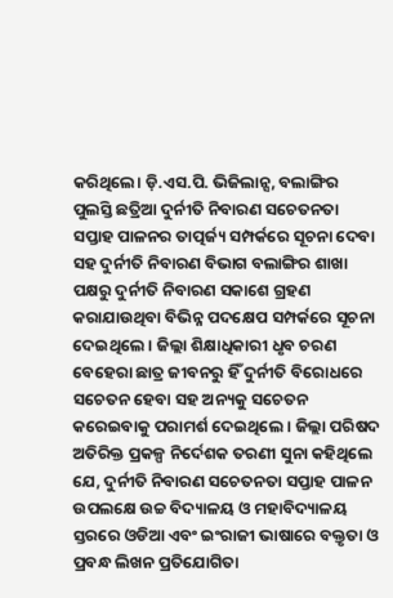କରିଥିଲେ। ଡ଼ି.ଏସ.ପି. ଭିଜିଲାନ୍ସ, ବଲାଙ୍ଗିର ପୁଲସ୍ତି ଛତ୍ରିଆ ଦୁର୍ନୀତି ନିବାରଣ ସଚେତନତା ସପ୍ତାହ ପାଳନର ତାତ୍ପର୍ଜ୍ୟ ସମ୍ପର୍କରେ ସୂଚନା ଦେବା ସହ ଦୁର୍ନୀତି ନିବାରଣ ବିଭାଗ ବଲାଙ୍ଗିର ଶାଖା ପକ୍ଷରୁ ଦୁର୍ନୀତି ନିବାରଣ ସକାଶେ ଗ୍ରହଣ କରାଯାଉଥିବା ବିଭିନ୍ନ ପଦକ୍ଷେପ ସମ୍ପର୍କରେ ସୂଚନା ଦେଇଥିଲେ । ଜିଲ୍ଲା ଶିକ୍ଷାଧିକାରୀ ଧୃବ ଚରଣ ବେହେରା ଛାତ୍ର ଜୀବନରୁ ହିଁ ଦୁର୍ନୀତି ବିରୋଧରେ ସଚେତନ ହେବା ସହ ଅନ୍ୟକୁ ସଚେତନ କରେଇବାକୁ ପରାମର୍ଶ ଦେଇଥିଲେ । ଜିଲ୍ଲା ପରିଷଦ ଅତିରିକ୍ତ ପ୍ରକଳ୍ପ ନିର୍ଦେଶକ ତରଣୀ ସୁନା କହିଥିଲେ ଯେ, ଦୁର୍ନୀତି ନିବାରଣ ସଚେତନତା ସପ୍ତାହ ପାଳନ ଉପଲକ୍ଷେ ଉଚ୍ଚ ବିଦ୍ୟାଳୟ ଓ ମହାବିଦ୍ୟାଳୟ ସ୍ତରରେ ଓଡିଆ ଏବଂ ଇଂରାଜୀ ଭାଷାରେ ବକ୍ତୃତା ଓ ପ୍ରବନ୍ଧ ଲିଖନ ପ୍ରତିଯୋଗିତା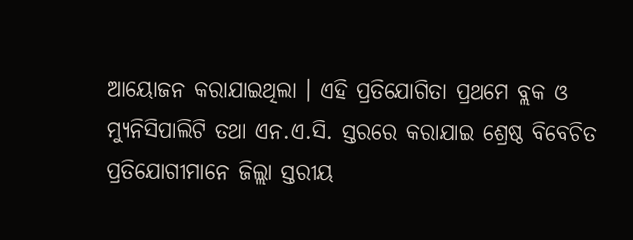ଆୟୋଜନ କରାଯାଇଥିଲା । ଏହି ପ୍ରତିଯୋଗିତା ପ୍ରଥମେ ବ୍ଲକ ଓ ମ୍ୟୁନିସିପାଲିଟି ତଥା ଏନ.ଏ.ସି. ସ୍ତରରେ କରାଯାଇ ଶ୍ରେଷ୍ଠ ବିବେଚିତ ପ୍ରତିଯୋଗୀମାନେ ଜିଲ୍ଲା ସ୍ତରୀୟ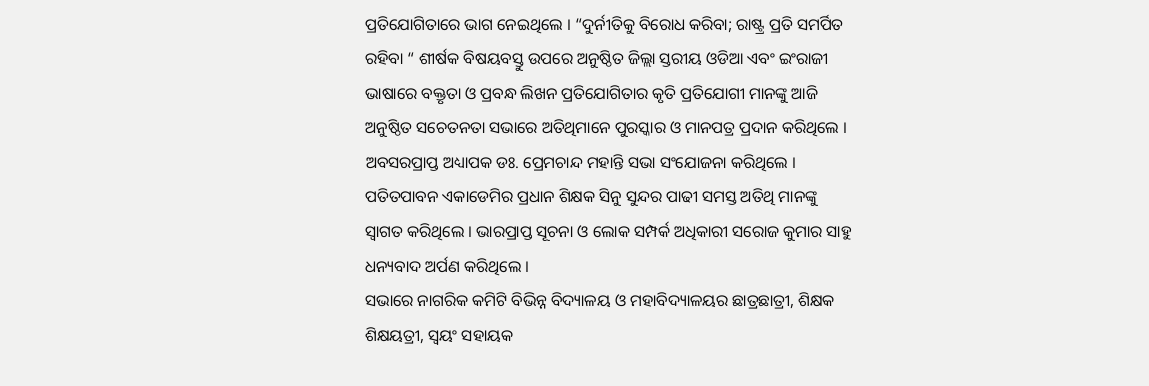ପ୍ରତିଯୋଗିତାରେ ଭାଗ ନେଇଥିଲେ । “ଦୁର୍ନୀତିକୁ ବିରୋଧ କରିବା; ରାଷ୍ଟ୍ର ପ୍ରତି ସମର୍ପିତ ରହିବା “ ଶୀର୍ଷକ ବିଷୟବସ୍ତୁ ଉପରେ ଅନୁଷ୍ଠିତ ଜିଲ୍ଲା ସ୍ତରୀୟ ଓଡିଆ ଏବଂ ଇଂରାଜୀ ଭାଷାରେ ବକ୍ତୃତା ଓ ପ୍ରବନ୍ଧ ଲିଖନ ପ୍ରତିଯୋଗିତାର କୃତି ପ୍ରତିଯୋଗୀ ମାନଙ୍କୁ ଆଜି ଅନୁଷ୍ଠିତ ସଚେତନତା ସଭାରେ ଅତିଥିମାନେ ପୁରସ୍କାର ଓ ମାନପତ୍ର ପ୍ରଦାନ କରିଥିଲେ । ଅବସରପ୍ରାପ୍ତ ଅଧ୍ୟାପକ ଡଃ. ପ୍ରେମଚାନ୍ଦ ମହାନ୍ତି ସଭା ସଂଯୋଜନା କରିଥିଲେ । ପତିତପାବନ ଏକାଡେମିର ପ୍ରଧାନ ଶିକ୍ଷକ ସିନୁ ସୁନ୍ଦର ପାଢୀ ସମସ୍ତ ଅତିଥି ମାନଙ୍କୁ ସ୍ଵାଗତ କରିଥିଲେ । ଭାରପ୍ରାପ୍ତ ସୂଚନା ଓ ଲୋକ ସମ୍ପର୍କ ଅଧିକାରୀ ସରୋଜ କୁମାର ସାହୁ ଧନ୍ୟବାଦ ଅର୍ପଣ କରିଥିଲେ ।
ସଭାରେ ନାଗରିକ କମିଟି ବିଭିନ୍ନ ବିଦ୍ୟାଳୟ ଓ ମହାବିଦ୍ୟାଳୟର ଛାତ୍ରଛାତ୍ରୀ, ଶିକ୍ଷକ ଶିକ୍ଷୟତ୍ରୀ, ସ୍ଵୟଂ ସହାୟକ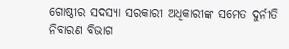ଗୋଷ୍ଠୀର ସଦସ୍ୟା ସରକାରୀ ଅଧିକାରୀଙ୍କ ସମେତ ଦୁର୍ନୀତି ନିବାରଣ ବିଭାଗ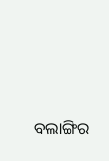ବଲାଙ୍ଗିର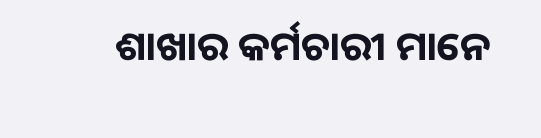ଶାଖାର କର୍ମଚାରୀ ମାନେ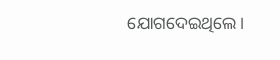ଯୋଗଦେଇଥିଲେ।